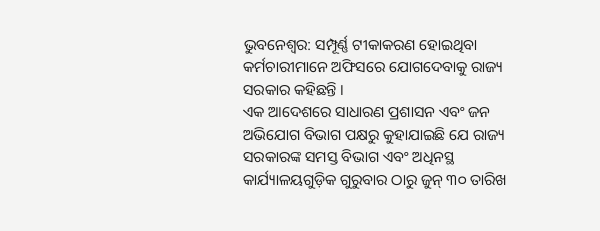ଭୁବନେଶ୍ୱର: ସମ୍ପୂର୍ଣ୍ଣ ଟୀକାକରଣ ହୋଇଥିବା କର୍ମଚାରୀମାନେ ଅଫିସରେ ଯୋଗଦେବାକୁ ରାଜ୍ୟ ସରକାର କହିଛନ୍ତି ।
ଏକ ଆଦେଶରେ ସାଧାରଣ ପ୍ରଶାସନ ଏବଂ ଜନ ଅଭିଯୋଗ ବିଭାଗ ପକ୍ଷରୁ କୁହାଯାଇଛି ଯେ ରାଜ୍ୟ ସରକାରଙ୍କ ସମସ୍ତ ବିଭାଗ ଏବଂ ଅଧିନସ୍ଥ କାର୍ଯ୍ୟାଳୟଗୁଡ଼ିକ ଗୁରୁବାର ଠାରୁ ଜୁନ୍ ୩୦ ତାରିଖ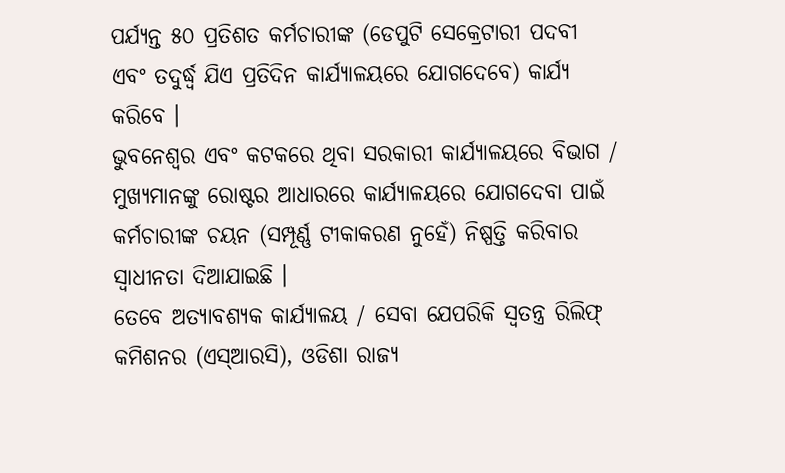ପର୍ଯ୍ୟନ୍ତ ୫୦ ପ୍ରତିଶତ କର୍ମଚାରୀଙ୍କ (ଡେପୁଟି ସେକ୍ରେଟାରୀ ପଦବୀ ଏବଂ ତଦୁର୍ଦ୍ଧ୍ୱ ଯିଏ ପ୍ରତିଦିନ କାର୍ଯ୍ୟାଳୟରେ ଯୋଗଦେବେ) କାର୍ଯ୍ୟ କରିବେ ।
ଭୁବନେଶ୍ୱର ଏବଂ କଟକରେ ଥିବା ସରକାରୀ କାର୍ଯ୍ୟାଳୟରେ ବିଭାଗ / ମୁଖ୍ୟମାନଙ୍କୁ ରୋଷ୍ଟର ଆଧାରରେ କାର୍ଯ୍ୟାଳୟରେ ଯୋଗଦେବା ପାଇଁ କର୍ମଚାରୀଙ୍କ ଚୟନ (ସମ୍ପୂର୍ଣ୍ଣ ଟୀକାକରଣ ନୁହେଁ) ନିଷ୍ପତ୍ତି କରିବାର ସ୍ୱାଧୀନତା ଦିଆଯାଇଛି ।
ତେବେ ଅତ୍ୟାବଶ୍ୟକ କାର୍ଯ୍ୟାଳୟ / ସେବା ଯେପରିକି ସ୍ୱତନ୍ତ୍ର ରିଲିଫ୍ କମିଶନର (ଏସ୍ଆରସି), ଓଡିଶା ରାଜ୍ୟ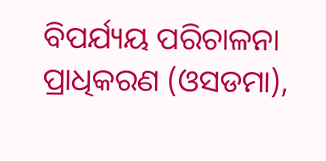ବିପର୍ଯ୍ୟୟ ପରିଚାଳନା ପ୍ରାଧିକରଣ (ଓସଡମା),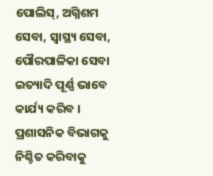ପୋଲିସ୍, ଅଗ୍ନିଶମ ସେବା, ସ୍ୱାସ୍ଥ୍ୟ ସେବା, ପୌରପାଳିକା ସେବା ଇତ୍ୟାଦି ପୂର୍ଣ୍ଣ ଭାବେ କାର୍ଯ୍ୟ କରିବ ।
ପ୍ରଶାସନିକ ବିଭାଗକୁ ନିଶ୍ଚିତ କରିବାକୁ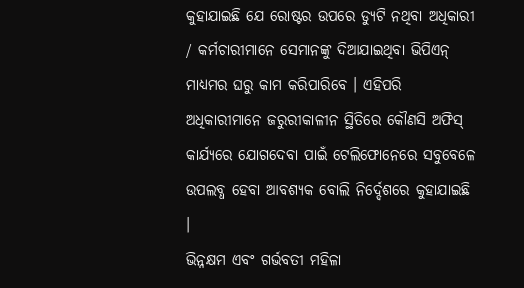କୁହାଯାଇଛି ଯେ ରୋଷ୍ଟର ଉପରେ ଡ୍ୟୁଟି ନଥିବା ଅଧିକାରୀ / କର୍ମଚାରୀମାନେ ସେମାନଙ୍କୁ ଦିଆଯାଇଥିବା ଭିପିଏନ୍ ମାଧ୍ୟମର ଘରୁ କାମ କରିପାରିବେ । ଏହିପରି ଅଧିକାରୀମାନେ ଜରୁରୀକାଳୀନ ସ୍ଥିତିରେ କୌଣସି ଅଫିସ୍ କାର୍ଯ୍ୟରେ ଯୋଗଦେବା ପାଇଁ ଟେଲିଫୋନେରେ ସବୁବେଳେ ଉପଲବ୍ଧ ହେବା ଆବଶ୍ୟକ ବୋଲି ନିର୍ଦ୍ଦେଶରେ କୁହାଯାଇଛି ।
ଭିନ୍ନକ୍ଷମ ଏବଂ ଗର୍ଭବତୀ ମହିଳା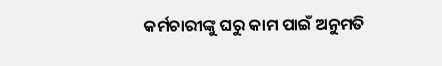କର୍ମଚାରୀଙ୍କୁ ଘରୁ କାମ ପାଇଁ ଅନୁମତି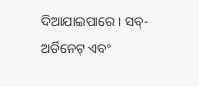ଦିଆଯାଇପାରେ । ସବ୍-ଅର୍ଡିନେଟ୍ ଏବଂ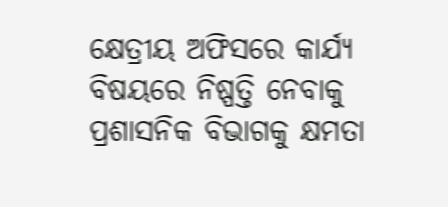କ୍ଷେତ୍ରୀୟ ଅଫିସରେ କାର୍ଯ୍ୟ ବିଷୟରେ ନିଷ୍ପତ୍ତି ନେବାକୁ ପ୍ରଶାସନିକ ବିଭାଗକୁ କ୍ଷମତା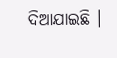ଦିଆଯାଇଛି ।